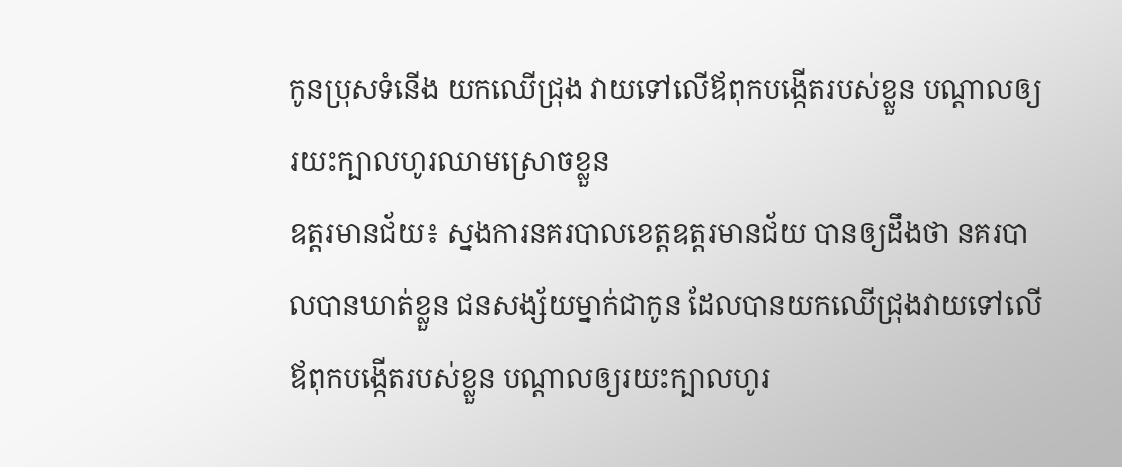កូនប្រុសទំនើង យកឈើជ្រុង វាយទៅលើឪពុកបង្កើតរបស់ខ្លួន បណ្ដាលឲ្យរយះក្បាលហូរឈាមស្រោចខ្លួន
ឧត្តរមានជ័យ៖ ស្នងការនគរបាលខេត្តឧត្តរមានជ័យ បានឲ្យដឹងថា នគរបាលបានឃាត់ខ្លួន ជនសង្ស័យម្នាក់ជាកូន ដែលបានយកឈើជ្រុងវាយទៅលើឪពុកបង្កើតរបស់ខ្លួន បណ្ដាលឲ្យរយះក្បាលហូរ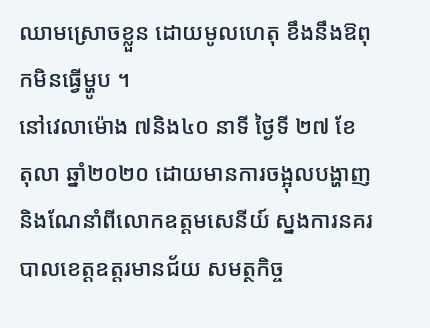ឈាមស្រោចខ្លួន ដោយមូលហេតុ ខឹងនឹងឱពុកមិនធ្វើម្ហូប ។
នៅវេលាម៉ោង ៧និង៤០ នាទី ថ្ងៃទី ២៧ ខែ តុលា ឆ្នាំ២០២០ ដោយមានការចង្អុលបង្ហាញ និងណែនាំពីលោកឧត្តមសេនីយ៍ ស្នងការនគរបាលខេត្តឧត្តរមានជ័យ សមត្ថកិច្ច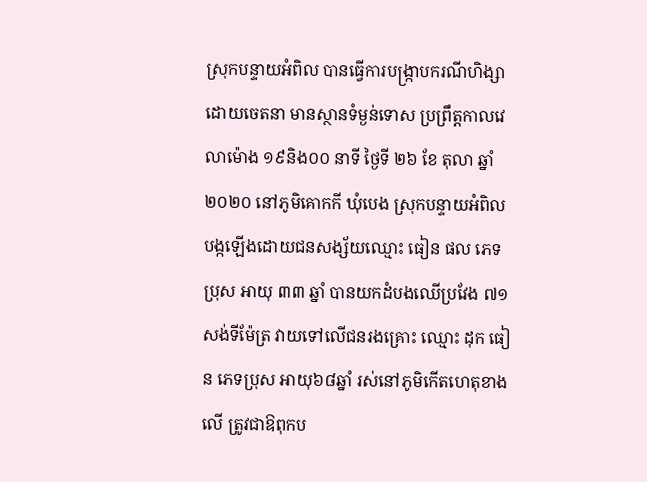ស្រុកបន្ទាយអំពិល បានធ្វើការបង្ក្រាបករណីហិង្សាដោយចេតនា មានស្ថានទំម្ងន់ទោស ប្រព្រឹត្តកាលវេលាម៉ោង ១៩និង០០ នាទី ថ្ងៃទី ២៦ ខែ តុលា ឆ្នាំ ២០២០ នៅភូមិគោកកី ឃុំបេង ស្រុកបន្ទាយអំពិល បង្កឡើងដោយជនសង្ស័យឈ្មោះ ធៀន ផល ភេទប្រុស អាយុ ៣៣ ឆ្នាំ បានយកដំបងឈើប្រវែង ៧១សង់ទីម៉ែត្រ វាយទៅលើជនរងគ្រោះ ឈ្មោះ ដុក ធៀន ភេទប្រុស អាយុ៦៨ឆ្នាំ រស់នៅភូមិកើតហេតុខាងលើ ត្រូវជាឱពុកប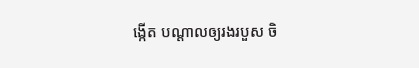ង្កើត បណ្តាលឲ្យរងរបួស ចិ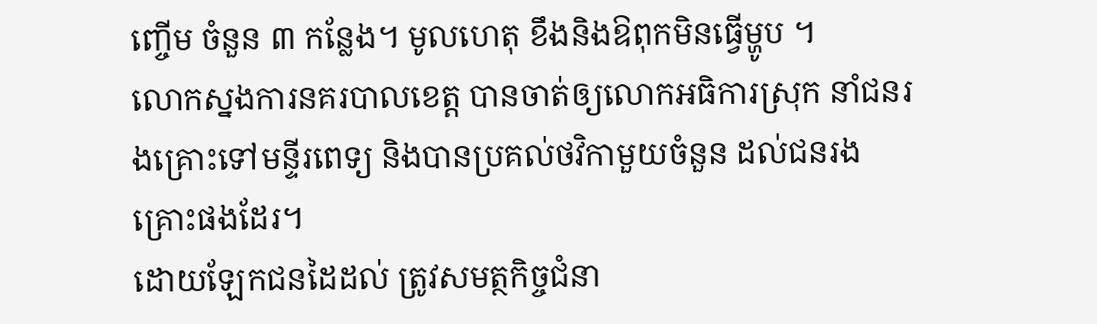ញ្ចើម ចំនួន ៣ កន្លែង។ មូលហេតុ ខឹងនិងឱពុកមិនធ្វើម្ហូប ។
លោកស្នងការនគរបាលខេត្ត បានចាត់ឲ្យលោកអធិការស្រុក នាំជនរងគ្រោះទៅមន្ទីរពេទ្យ និងបានប្រគល់ថវិកាមួយចំនួន ដល់ជនរងគ្រោះផងដែរ។
ដោយឡែកជនដៃដល់ ត្រូវសមត្ថកិច្ចជំនា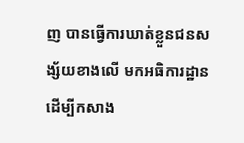ញ បានធ្វើការឃាត់ខ្លួនជនសង្ស័យខាងលើ មកអធិការដ្ឋាន ដើម្បីកសាង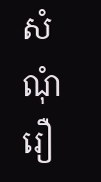សំណុំរឿ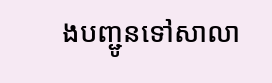ងបញ្ជូនទៅសាលា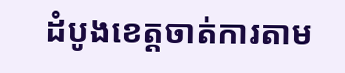ដំបូងខេត្តចាត់ការតាម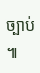ច្បាប់ ៕